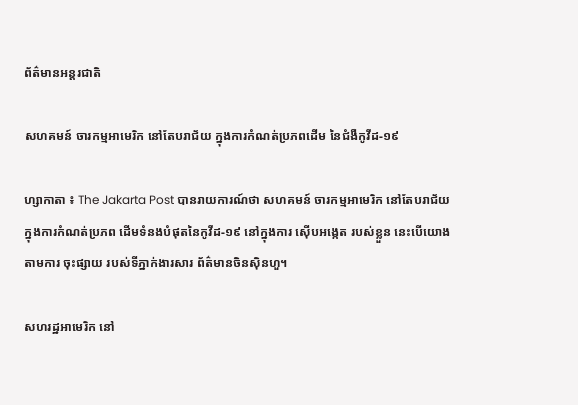ព័ត៌មានអន្តរជាតិ

សហគមន៍ ចារកម្មអាមេរិក នៅតែបរាជ័យ ក្នុងការកំណត់ប្រភពដើម នៃជំងឺកូវីដ-១៩

ហ្សាកាតា ៖ The Jakarta Post បានរាយការណ៍ថា សហគមន៍ ចារកម្មអាមេរិក នៅតែបរាជ័យ ក្នុងការកំណត់ប្រភព ដើមទំនងបំផុតនៃកូវីដ-១៩ នៅក្នុងការ ស៊ើបអង្កេត របស់ខ្លួន នេះបើយោងតាមការ ចុះផ្សាយ របស់ទីភ្នាក់ងារសារ ព័ត៌មានចិនស៊ិនហួ។

សហរដ្ឋអាមេរិក នៅ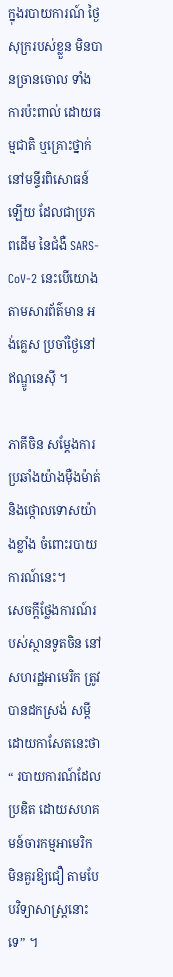ក្នុងរបាយការណ៍ ថ្ងៃសុក្ររបស់ខ្លួន មិនបានច្រានចោល ទាំងការប៉ះពាល់ ដោយធម្មជាតិ ឬគ្រោះថ្នាក់នៅមន្ទីរពិសោធន៍ឡើយ ដែលជាប្រភពដើម នៃជំងឺ SARS-CoV-2 នេះបើយោងតាមសារព័ត៌មាន អង់គ្លេស ប្រចាំថ្ងៃនៅឥណ្ឌូនេស៊ី ។

ភាគីចិន សម្តែងការប្រឆាំងយ៉ាងម៉ឺងម៉ាត់ និងថ្កោលទោសយ៉ាងខ្លាំង ចំពោះរបាយការណ៍នេះ។
សេចក្តីថ្លែងការណ៍របស់ស្ថានទូតចិន នៅសហរដ្ឋអាមេរិក ត្រូវបានដកស្រង់ សម្តីដោយកាសែតនេះថា“ របាយការណ៍ដែលប្រឌិត ដោយសហគមន៍ចារកម្មអាមេរិក មិនគួរឱ្យជឿ តាមបែបវិទ្យាសាស្ត្រនោះទេ” ។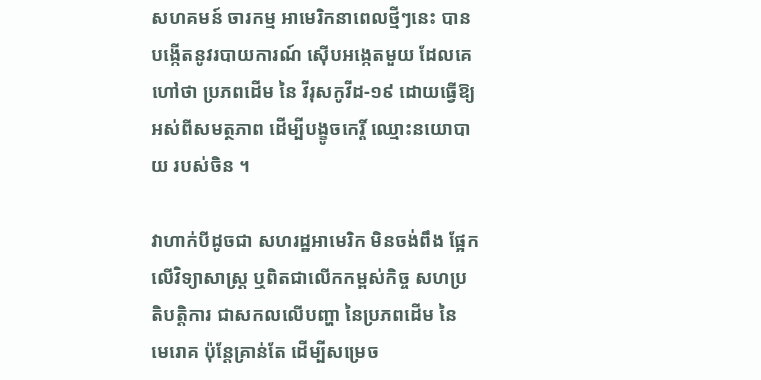សហគមន៍ ចារកម្ម អាមេរិកនាពេលថ្មីៗនេះ បានបង្កើតនូវរបាយការណ៍ ស៊ើបអង្កេតមួយ ដែលគេហៅថា ប្រភពដើម នៃ វីរុសកូវីដ-១៩ ដោយធ្វើឱ្យអស់ពីសមត្ថភាព ដើម្បីបង្ខូចកេរ្តិ៍ ឈ្មោះនយោបាយ របស់ចិន ។

វាហាក់បីដូចជា សហរដ្ឋអាមេរិក មិនចង់ពឹង ផ្អែកលើវិទ្យាសាស្រ្ត ឬពិតជាលើកកម្ពស់កិច្ច សហប្រតិបត្តិការ ជាសកលលើបញ្ហា នៃប្រភពដើម នៃ មេរោគ ប៉ុន្តែគ្រាន់តែ ដើម្បីសម្រេច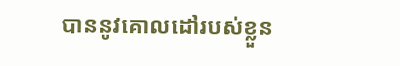បាននូវគោលដៅរបស់ខ្លួន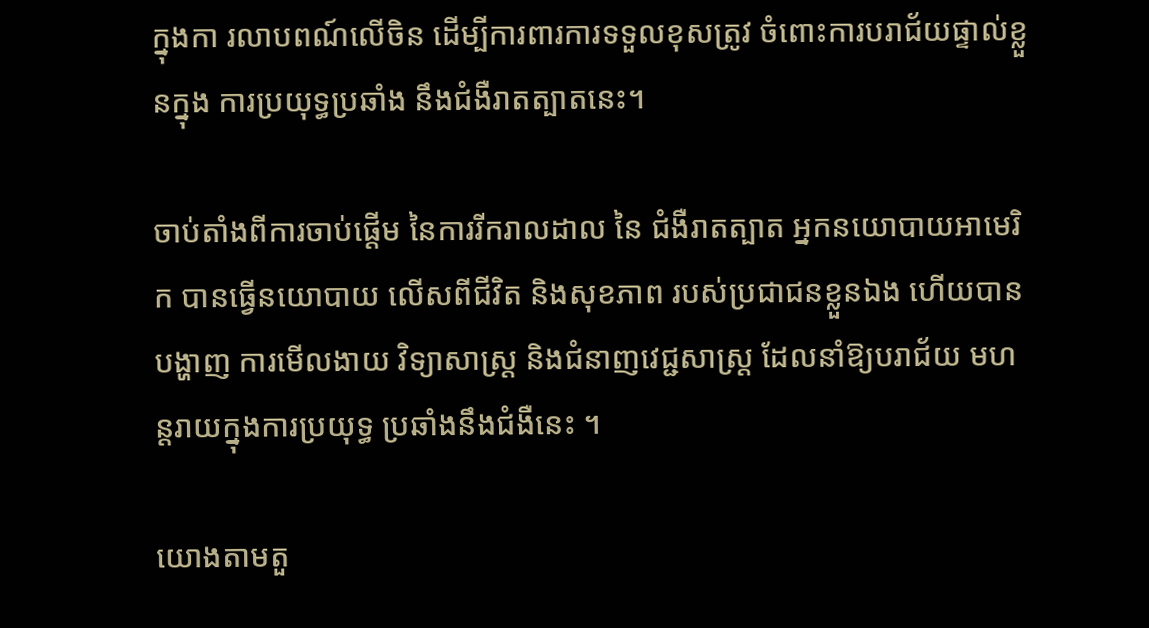ក្នុងកា រលាបពណ៍លើចិន ដើម្បីការពារការទទួលខុសត្រូវ ចំពោះការបរាជ័យផ្ទាល់ខ្លួនក្នុង ការប្រយុទ្ធប្រឆាំង នឹងជំងឺរាតត្បាតនេះ។

ចាប់តាំងពីការចាប់ផ្តើម នៃការរីករាលដាល នៃ ជំងឺរាតត្បាត អ្នកនយោបាយអាមេរិក បានធ្វើនយោបាយ លើសពីជីវិត និងសុខភាព របស់ប្រជាជនខ្លួនឯង ហើយបានបង្ហាញ ការមើលងាយ វិទ្យាសាស្ត្រ និងជំនាញវេជ្ជសាស្ត្រ ដែលនាំឱ្យបរាជ័យ មហន្តរាយក្នុងការប្រយុទ្ធ ប្រឆាំងនឹងជំងឺនេះ ។

យោងតាមតួ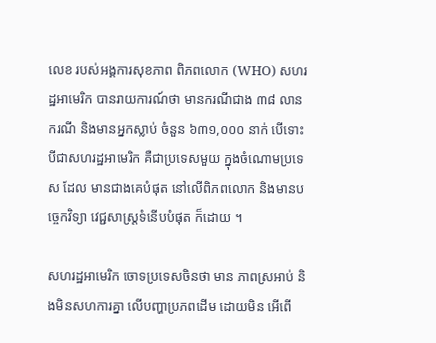លេខ របស់អង្គការសុខភាព ពិភពលោក (WHO) សហរដ្ឋអាមេរិក បានរាយការណ៍ថា មានករណីជាង ៣៨ លានករណី និងមានអ្នកស្លាប់ ចំនួន ៦៣១,០០០ នាក់ បើទោះបីជាសហរដ្ឋអាមេរិក គឺជាប្រទេសមួយ ក្នុងចំណោមប្រទេស ដែល មានជាងគេបំផុត នៅលើពិភពលោក និងមានបច្ចេកវិទ្យា វេជ្ជសាស្ត្រទំនើបបំផុត ក៏ដោយ ។

សហរដ្ឋអាមេរិក ចោទប្រទេសចិនថា មាន ភាពស្រអាប់ និងមិនសហការគ្នា លើបញ្ហាប្រភពដើម ដោយមិន អើពើ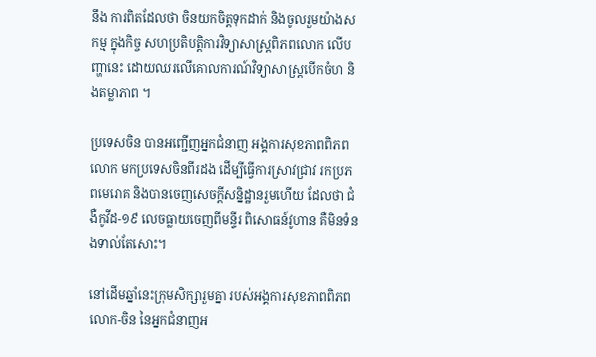នឹង ការពិតដែលថា ចិនយកចិត្តទុកដាក់ និងចូលរួមយ៉ាងសកម្ម ក្នុងកិច្ច សហប្រតិបត្តិការវិទ្យាសាស្ត្រពិភពលោក លើបញ្ហានេះ ដោយឈរលើគោលការណ៍វិទ្យាសាស្ត្របើកចំហ និងតម្លាភាព ។

ប្រទេសចិន បានអញ្ជើញអ្នកជំនាញ អង្គការសុខភាពពិភពលោក មកប្រទេសចិនពីរដង ដើម្បីធ្វើការស្រាវជ្រាវ រកប្រភពមេរោគ និងបានចេញសេចក្ដីសន្និដ្ឋានរួមហើយ ដែលថា ជំងឺកូវីដ-១៩ លេចធ្លាយចេញពីមន្ទីរ ពិសោធន៍វូហាន គឺមិនទំនងទាល់តែសោះ។

នៅដើមឆ្នាំនេះក្រុមសិក្សារួមគ្នា របស់អង្គការសុខភាពពិភពលោក-ចិន នៃអ្នកជំនាញអ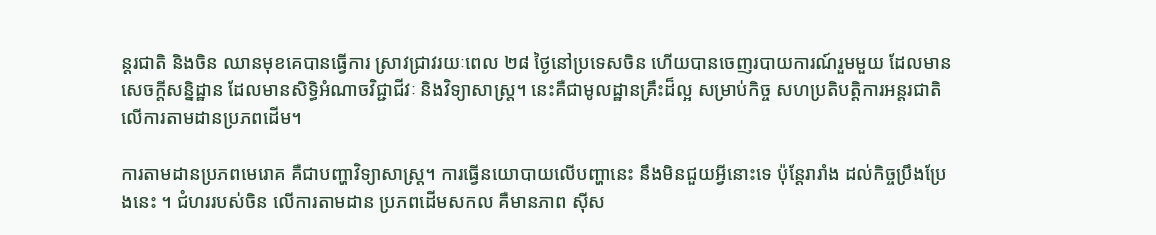ន្តរជាតិ និងចិន ឈានមុខគេបានធ្វើការ ស្រាវជ្រាវរយៈពេល ២៨ ថ្ងៃនៅប្រទេសចិន ហើយបានចេញរបាយការណ៍រួមមួយ ដែលមានសេចក្តីសន្និដ្ឋាន ដែលមានសិទ្ធិអំណាចវិជ្ជាជីវៈ និងវិទ្យាសាស្ត្រ។ នេះគឺជាមូលដ្ឋានគ្រឹះដ៏ល្អ សម្រាប់កិច្ច សហប្រតិបត្តិការអន្តរជាតិ លើការតាមដានប្រភពដើម។

ការតាមដានប្រភពមេរោគ គឺជាបញ្ហាវិទ្យាសាស្ត្រ។ ការធ្វើនយោបាយលើបញ្ហានេះ នឹងមិនជួយអ្វីនោះទេ ប៉ុន្តែរារាំង ដល់កិច្ចប្រឹងប្រែងនេះ ។ ជំហររបស់ចិន លើការតាមដាន ប្រភពដើមសកល គឺមានភាព ស៊ីស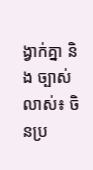ង្វាក់គ្នា និង ច្បាស់លាស់៖ ចិនប្រ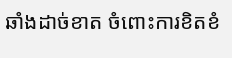ឆាំងដាច់ខាត ចំពោះការខិតខំ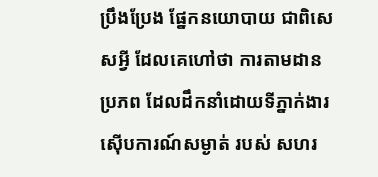ប្រឹងប្រែង ផ្នែកនយោបាយ ជាពិសេសអ្វី ដែលគេហៅថា ការតាមដាន ប្រភព ដែលដឹកនាំដោយទីភ្នាក់ងារ ស៊ើបការណ៍សម្ងាត់ របស់ សហរ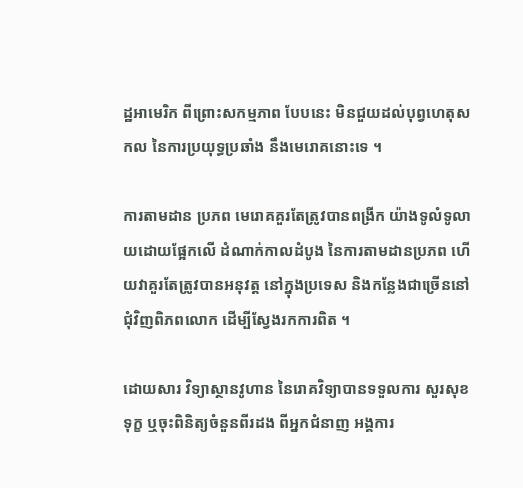ដ្ឋអាមេរិក ពីព្រោះសកម្មភាព បែបនេះ មិនជួយដល់បុព្វហេតុសកល នៃការប្រយុទ្ធប្រឆាំង នឹងមេរោគនោះទេ ។

ការតាមដាន ប្រភព មេរោគគួរតែត្រូវបានពង្រីក យ៉ាងទូលំទូលាយដោយផ្អែកលើ ដំណាក់កាលដំបូង នៃការតាមដានប្រភព ហើយវាគួរតែត្រូវបានអនុវត្ត នៅក្នុងប្រទេស និងកន្លែងជាច្រើននៅជុំវិញពិភពលោក ដើម្បីស្វែងរកការពិត ។

ដោយសារ វិទ្យាស្ថានវូហាន នៃរោគវិទ្យាបានទទួលការ សួរសុខទុក្ខ ឬចុះពិនិត្យចំនួនពីរដង ពីអ្នកជំនាញ អង្គការ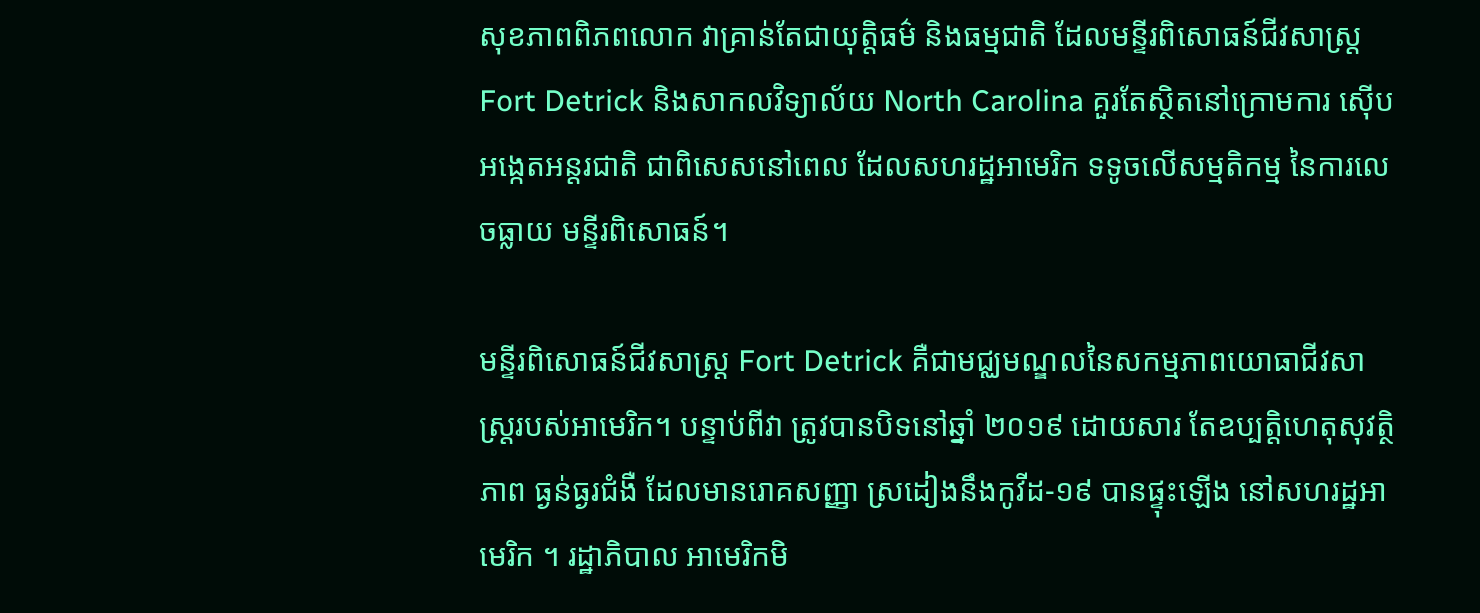សុខភាពពិភពលោក វាគ្រាន់តែជាយុត្តិធម៌ និងធម្មជាតិ ដែលមន្ទីរពិសោធន៍ជីវសាស្រ្ត Fort Detrick និងសាកលវិទ្យាល័យ North Carolina គួរតែស្ថិតនៅក្រោមការ ស៊ើបអង្កេតអន្តរជាតិ ជាពិសេសនៅពេល ដែលសហរដ្ឋអាមេរិក ទទូចលើសម្មតិកម្ម នៃការលេចធ្លាយ មន្ទីរពិសោធន៍។

មន្ទីរពិសោធន៍ជីវសាស្រ្ត Fort Detrick គឺជាមជ្ឈមណ្ឌលនៃសកម្មភាពយោធាជីវសាស្ត្ររបស់អាមេរិក។ បន្ទាប់ពីវា ត្រូវបានបិទនៅឆ្នាំ ២០១៩ ដោយសារ តែឧប្បត្តិហេតុសុវត្ថិភាព ធ្ងន់ធ្ងរជំងឺ ដែលមានរោគសញ្ញា ស្រដៀងនឹងកូវីដ-១៩ បានផ្ទុះឡើង នៅសហរដ្ឋអាមេរិក ។ រដ្ឋាភិបាល អាមេរិកមិ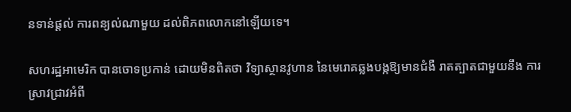នទាន់ផ្តល់ ការពន្យល់ណាមួយ ដល់ពិភពលោកនៅឡើយទេ។

សហរដ្ឋអាមេរិក បានចោទប្រកាន់ ដោយមិនពិតថា វិទ្យាស្ថានវូហាន នៃមេរោគឆ្លងបង្កឱ្យមានជំងឺ រាតត្បាតជាមួយនឹង ការស្រាវជ្រាវអំពី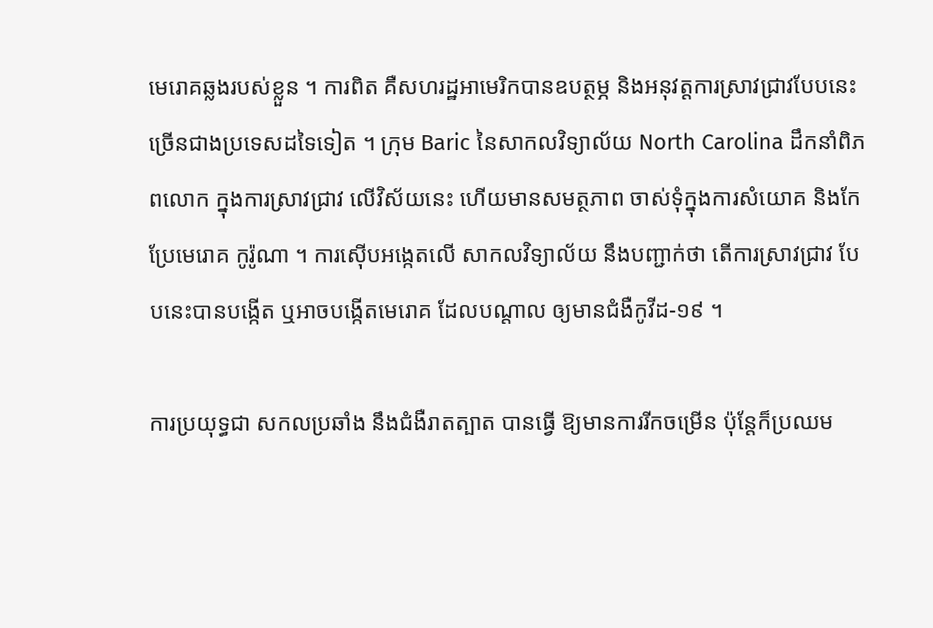មេរោគឆ្លងរបស់ខ្លួន ។ ការពិត គឺសហរដ្ឋអាមេរិកបានឧបត្ថម្ភ និងអនុវត្តការស្រាវជ្រាវបែបនេះច្រើនជាងប្រទេសដទៃទៀត ។ ក្រុម Baric នៃសាកលវិទ្យាល័យ North Carolina ដឹកនាំពិភពលោក ក្នុងការស្រាវជ្រាវ លើវិស័យនេះ ហើយមានសមត្ថភាព ចាស់ទុំក្នុងការសំយោគ និងកែប្រែមេរោគ កូរ៉ូណា ។ ការស៊ើបអង្កេតលើ សាកលវិទ្យាល័យ នឹងបញ្ជាក់ថា តើការស្រាវជ្រាវ បែបនេះបានបង្កើត ឬអាចបង្កើតមេរោគ ដែលបណ្តាល ឲ្យមានជំងឺកូវីដ-១៩ ។

ការប្រយុទ្ធជា សកលប្រឆាំង នឹងជំងឺរាតត្បាត បានធ្វើ ឱ្យមានការរីកចម្រើន ប៉ុន្តែក៏ប្រឈម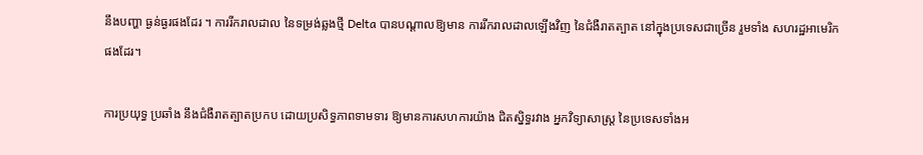នឹងបញ្ហា ធ្ងន់ធ្ងរផងដែរ ។ ការរីករាលដាល នៃទម្រង់ឆ្លងថ្មី Delta បានបណ្តាលឱ្យមាន ការរីករាលដាលឡើងវិញ នៃជំងឺរាតត្បាត នៅក្នុងប្រទេសជាច្រើន រួមទាំង សហរដ្ឋអាមេរិកផងដែរ។

ការប្រយុទ្ធ ប្រឆាំង នឹងជំងឺរាតត្បាតប្រកប ដោយប្រសិទ្ធភាពទាមទារ ឱ្យមានការសហការយ៉ាង ជិតស្និទ្ធរវាង អ្នកវិទ្យាសាស្ត្រ នៃប្រទេសទាំងអ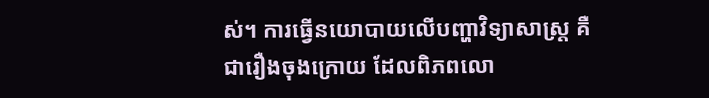ស់។ ការធ្វើនយោបាយលើបញ្ហាវិទ្យាសាស្ត្រ គឺជារឿងចុងក្រោយ ដែលពិភពលោ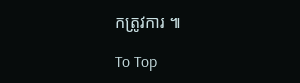កត្រូវការ ៕

To Top